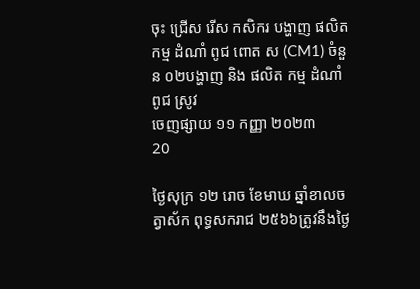ចុះ ជ្រេីស រេីស កសិករ បង្ហាញ ផលិត កម្ម ដំណាំ ពូជ ពោត ស (CM1) ចំនួន ០២បង្ហាញ និង ផលិត កម្ម ដំណាំ ពូជ ស្រូវ
ចេញផ្សាយ ១១ កញ្ញា ២០២៣
20

ថ្ងៃសុក្រ ១២ រោច ខែមាឃ ឆ្នាំខាលចត្វាស័ក ពុទ្ធសករាជ ២៥៦៦ត្រូវនឹងថ្ងៃ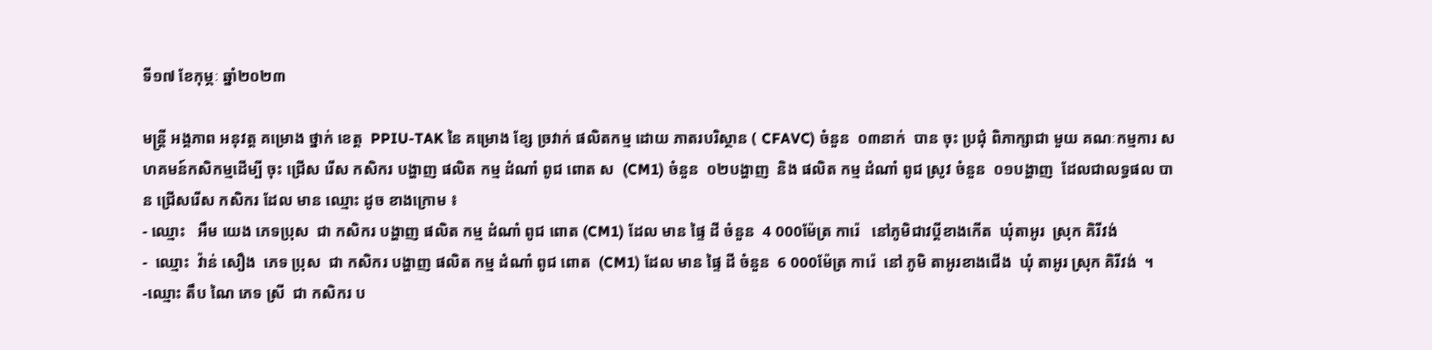ទី១៧ ខែកុម្ភៈ ឆ្នាំ២០២៣

មន្ត្រី អង្គភាព អនុវត្ត គម្រោង ថ្នាក់ ខេត្ត  PPIU-TAK នៃ គម្រោង ខ្សែ ច្រវាក់ ផលិតកម្ម ដោយ ភាតរបរិស្ថាន ( CFAVC) ចំនួន  ០៣នាក់  បាន ចុះ ប្រជុំ ពិភាក្សាជា មួយ គណៈកម្មការ សហគមន៍កសិកម្មដេីម្បី ចុះ ជ្រេីស រេីស កសិករ បង្ហាញ ផលិត កម្ម ដំណាំ ពូជ ពោត ស  (CM1) ចំនួន  ០២បង្ហាញ  និង ផលិត កម្ម ដំណាំ ពូជ ស្រូវ ចំនួន  ០១បង្ហាញ  ដែលជាលទ្ធផល បាន ជ្រើសរើស កសិករ ដែល មាន ឈ្មោះ ដូច ខាងក្រោម ៖
- ឈ្មោះ   អឹម យេង ភេទប្រុស  ជា កសិករ បង្ហាញ ផលិត កម្ម ដំណាំ ពូជ ពោត (CM1) ដែល មាន ផ្ទៃ ដី ចំនួន  4 000ម៉ែត្រ ការ៉េ   នៅភូមិជាវប្តីខាងកើត  ឃុំតាអូរ  ស្រុក គិរីវង់
-  ឈ្មោះ  វ៉ាន់ សឿង  ភេទ ប្រុស  ជា កសិករ បង្ហាញ ផលិត កម្ម ដំណាំ ពូជ ពោត  (CM1) ដែល មាន ផ្ទៃ ដី ចំនួន  6 000ម៉ែត្រ ការ៉េ  នៅ ភូមិ តាអូរខាងជើង  ឃុំ តាអូរ ស្រុក គិរីវង់  ។
-ឈ្មោះ តឹប ណៃ ភេទ ស្រី  ជា កសិករ ប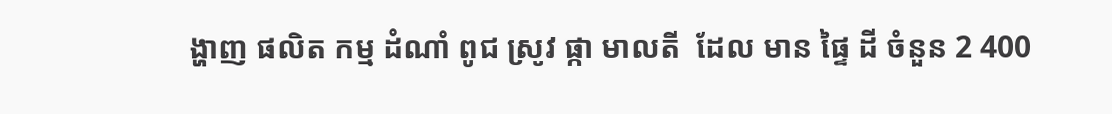ង្ហាញ ផលិត កម្ម ដំណាំ ពូជ ស្រូវ ផ្កា មាលតី  ដែល មាន ផ្ទៃ ដី ចំនួន 2 400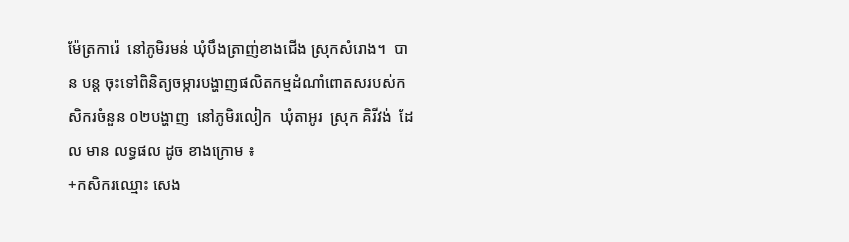ម៉ែត្រការ៉េ  នៅភូមិរមន់ ឃុំបឹងត្រាញ់ខាងជើង ស្រុកសំរោង។  បាន បន្ត ចុះទៅពិនិត្យចម្ការបង្ហាញផលិតកម្មដំណាំពោតសរបស់កសិករចំនួន ០២បង្ហាញ  នៅភូមិរលៀក  ឃុំតាអូរ  ស្រុក គិរីវង់  ដែល មាន លទ្ធផល ដូច ខាងក្រោម ៖
+កសិករឈ្មោះ សេង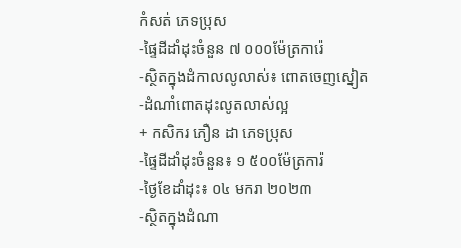កំសត់ ភេទប្រុស
-ផ្ទៃដីដាំដុះចំនួន ៧ ០០០ម៉ែត្រការ៉េ
-ស្ថិតក្នុងដំកាលលូលាស់៖ ពោតចេញស្នៀត
-ដំណាំពោតដុះលូតលាស់ល្អ
+ កសិករ ភឿន ដា ភេទប្រុស
-ផ្ទៃដីដាំដុះចំនួន៖ ១ ៥០០ម៉ែត្រការ៉
-ថ្ងៃខែដាំដុះ៖ ០៤ មករា ២០២៣
-ស្ថិតក្នុងដំណា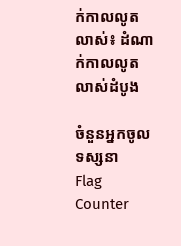ក់កាលលូតលាស់៖ ដំណាក់កាលលូតលាស់ដំបូង

ចំនួនអ្នកចូលទស្សនា
Flag Counter